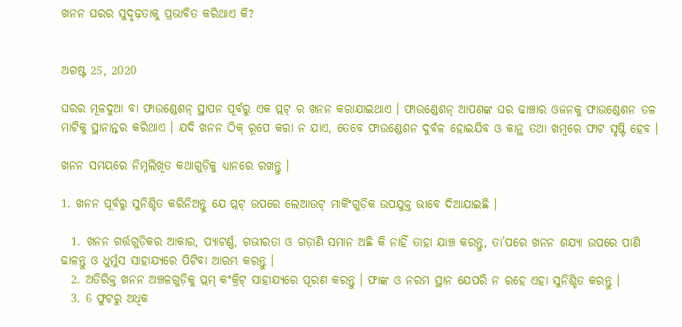ଖନନ ଘରର ସୁଦୃଢ଼ତାକୁ ପ୍ରଭାବିତ କରିଥାଏ କି?


ଅଗଷ୍ଟ 25, 2020

ଘରର ମୂଳଦୁଆ ବା ଫାଉଣ୍ଡେଶନ୍ ସ୍ଥାପନ ପୂର୍ବରୁ ଏକ ପ୍ଲଟ୍ ର ଖନନ କରାଯାଇଥାଏ । ଫାଉଣ୍ଡେଶନ୍ ଆପଣଙ୍କ ଘର ଢାଞ୍ଚାର ଓଜନକୁ ଫାଉଣ୍ଡେଶନ ତଳ ମାଟିକୁ ସ୍ଥାନାନ୍ତର କରିଥାଏ । ଯଦି ଖନନ ଠିକ୍ ରୂପେ କରା ନ ଯାଏ, ତେବେ ଫାଉଣ୍ଡେଶନ ଦୁର୍ବଳ ହୋଇଯିବ ଓ କାନ୍ଥ ତଥା ଖମ୍ବରେ ଫାଟ ସୃଷ୍ଟି ହେବ ।

ଖନନ ସମୟରେ ନିମ୍ନଲିଖିତ କଥାଗୁଡ଼ିକୁ ଧ୍ୟାନରେ ରଖନ୍ତୁ ।

1. ଖନନ ପୂର୍ବରୁ ସୁନିଶ୍ଚିତ କରିନିଅନ୍ତୁ ଯେ ପ୍ଲଟ୍ ଉପରେ ଲେଆଉଟ୍ ମାର୍କିଂଗୁଡ଼ିକ ଉପଯୁକ୍ତ ଭାବେ ଦିଆଯାଇଛି ।

  1. ଖନନ ଗର୍ତ୍ତଗୁଡ଼ିକର ଆକାର, ପ୍ୟାଟର୍ଣ୍ଣ, ଗଭୀରତା ଓ ଗଡ଼ାଣି ସମାନ ଅଛି କି ନାହିଁ ତାହା ଯାଞ୍ଚ କରନ୍ତୁ, ତା’ପରେ ଖନନ ଶଯ୍ୟା ଉପରେ ପାଣି ଢାଳନ୍ତୁ ଓ ଧୁର୍ମୁସ ସାହାଯ୍ୟରେ ପିଟିବା ଆରମ୍ଭ କରନ୍ତୁ ।
  2. ଅତିରିକ୍ତ ଖନନ ଅଞ୍ଚଳଗୁଡ଼ିକୁ ପ୍ଲମ୍ କଂକ୍ରିଟ୍ ସାହାଯ୍ୟରେ ପୂରଣ କରନ୍ତୁ । ଫାଙ୍କ ଓ ନରମ ସ୍ଥାନ ଯେପରି ନ ରହେ ଏହା ସୁନିଶ୍ଚିତ କରନ୍ତୁ ।
  3. 6 ଫୁଟରୁ ଅଧିକ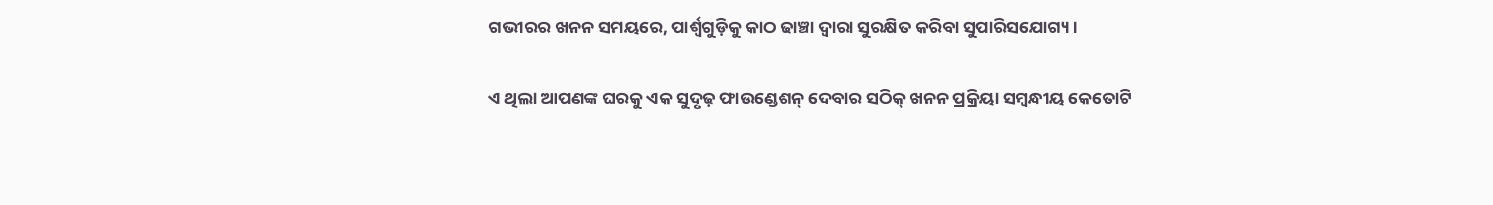ଗଭୀରର ଖନନ ସମୟରେ, ପାର୍ଶ୍ୱଗୁଡ଼ିକୁ କାଠ ଢାଞ୍ଚା ଦ୍ୱାରା ସୁରକ୍ଷିତ କରିବା ସୁପାରିସଯୋଗ୍ୟ ।

ଏ ଥିଲା ଆପଣଙ୍କ ଘରକୁ ଏକ ସୁଦୃଢ଼ ଫାଉଣ୍ଡେଶନ୍ ଦେବାର ସଠିକ୍ ଖନନ ପ୍ରକ୍ରିୟା ସମ୍ବନ୍ଧୀୟ କେତୋଟି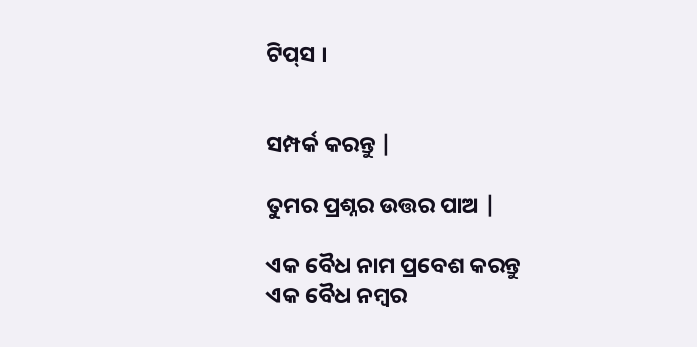ଟିପ୍‌ସ ।


ସମ୍ପର୍କ କରନ୍ତୁ |

ତୁମର ପ୍ରଶ୍ନର ଉତ୍ତର ପାଅ |

ଏକ ବୈଧ ନାମ ପ୍ରବେଶ କରନ୍ତୁ
ଏକ ବୈଧ ନମ୍ବର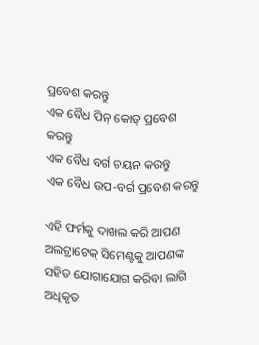ପ୍ରବେଶ କରନ୍ତୁ
ଏକ ବୈଧ ପିନ୍ କୋଡ୍ ପ୍ରବେଶ କରନ୍ତୁ
ଏକ ବୈଧ ବର୍ଗ ଚୟନ କରନ୍ତୁ
ଏକ ବୈଧ ଉପ-ବର୍ଗ ପ୍ରବେଶ କରନ୍ତୁ

ଏହି ଫର୍ମକୁ ଦାଖଲ କରି ଆପଣ ଅଲଟ୍ରାଟେକ୍ ସିମେଣ୍ଟକୁ ଆପଣଙ୍କ ସହିତ ଯୋଗାଯୋଗ କରିବା ଲାଗି ଅଧିକୃତ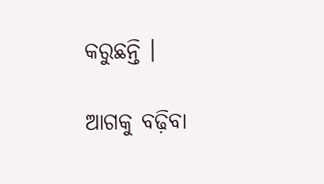କରୁଛନ୍ତି ।

ଆଗକୁ ବଢ଼ିବା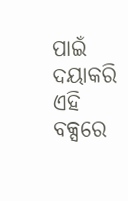ପାଇଁ ଦୟାକରି ଏହି ବକ୍ସରେ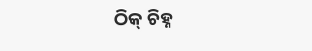ଠିକ୍ ଚିହ୍ନ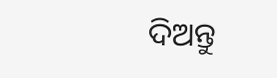ଦିଅନ୍ତୁ